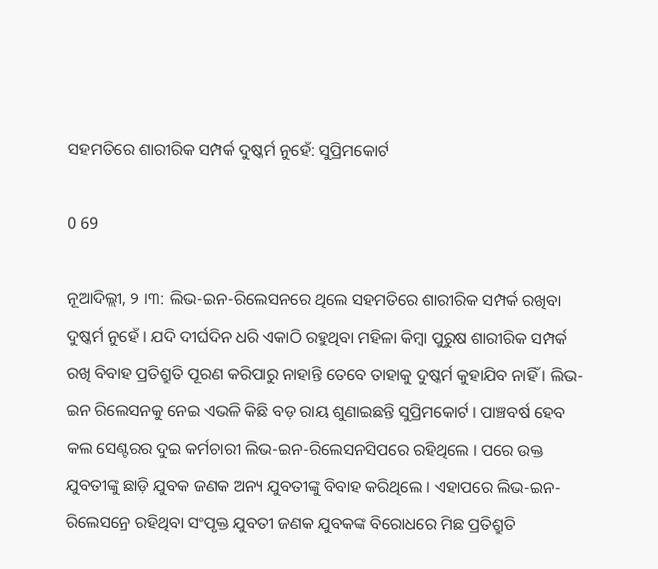ସହମତିରେ ଶାରୀରିକ ସମ୍ପର୍କ ଦୁଷ୍କର୍ମ ନୁହେଁ: ସୁପ୍ରିମକୋର୍ଟ

0 69

ନୂଆଦିଲ୍ଲୀ, ୨ ।୩: ଲିଭ-ଇନ-ରିଲେସନରେ ଥିଲେ ସହମତିରେ ଶାରୀରିକ ସମ୍ପର୍କ ରଖିବା ଦୁଷ୍କର୍ମ ନୁହେଁ । ଯଦି ଦୀର୍ଘଦିନ ଧରି ଏକାଠି ରହୁଥିବା ମହିଳା କିମ୍ବା ପୁରୁଷ ଶାରୀରିକ ସମ୍ପର୍କ ରଖି ବିବାହ ପ୍ରତିଶ୍ରୁତି ପୂରଣ କରିପାରୁ ନାହାନ୍ତି ତେବେ ତାହାକୁ ଦୁଷ୍କର୍ମ କୁହାଯିବ ନାହିଁ । ଲିଭ-ଇନ ରିଲେସନକୁ ନେଇ ଏଭଳି କିଛି ବଡ଼ ରାୟ ଶୁଣାଇଛନ୍ତି ସୁପ୍ରିମକୋର୍ଟ । ପାଞ୍ଚବର୍ଷ ହେବ କଲ ସେଣ୍ଟରର ଦୁଇ କର୍ମଚାରୀ ଲିଭ-ଇନ-ରିଲେସନସିପରେ ରହିଥିଲେ । ପରେ ଉକ୍ତ ଯୁବତୀଙ୍କୁ ଛାଡ଼ି ଯୁବକ ଜଣକ ଅନ୍ୟ ଯୁବତୀଙ୍କୁ ବିବାହ କରିଥିଲେ । ଏହାପରେ ଲିଭ-ଇନ-ରିଲେସନ୍ରେ ରହିଥିବା ସଂପୃକ୍ତ ଯୁବତୀ ଜଣକ ଯୁବକଙ୍କ ବିରୋଧରେ ମିଛ ପ୍ରତିଶ୍ରୁତି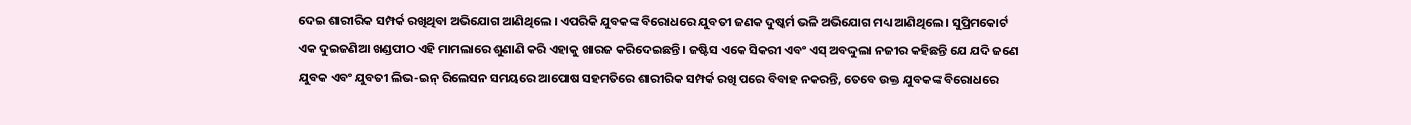ଦେଇ ଶାରୀରିକ ସମ୍ପର୍କ ରଖିଥିବା ଅଭିଯୋଗ ଆଣିଥିଲେ । ଏପରିକି ଯୁବକଙ୍କ ବିରୋଧରେ ଯୁବତୀ ଜଣକ ଦୁଷ୍କର୍ମ ଭଳି ଅଭିଯୋଗ ମଧ୍ୟ ଆଣିଥିଲେ । ସୁପ୍ରିମକୋର୍ଟ ଏକ ଦୁଇଜଣିଆ ଖଣ୍ଡପୀଠ ଏହି ମାମଲାରେ ଶୁଣାଣି କରି ଏହାକୁ ଖାରଜ କରିଦେଇଛନ୍ତି । ଜଷ୍ଟିସ ଏକେ ସିକରୀ ଏବଂ ଏସ୍ ଅବଦ୍ଦୁଲା ନଜୀର କହିଛନ୍ତି ଯେ ଯଦି ଜଣେ ଯୁବକ ଏବଂ ଯୁବତୀ ଲିଭ-ଇନ୍ ରିଲେସନ ସମୟରେ ଆପୋଷ ସହମତିରେ ଶାରୀରିକ ସମ୍ପର୍କ ରଖି ପରେ ବିବାହ ନକରନ୍ତି, ତେବେ ଉକ୍ତ ଯୁବକଙ୍କ ବିରୋଧରେ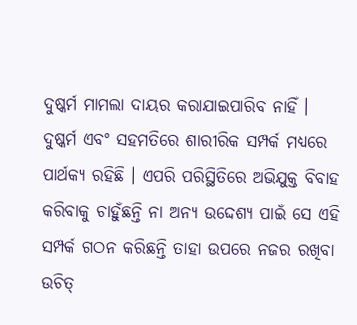ଦୁଷ୍କର୍ମ ମାମଲା ଦାୟର କରାଯାଇପାରିବ ନାହିଁ । ଦୁଷ୍କର୍ମ ଏବଂ ସହମତିରେ ଶାରୀରିକ ସମ୍ପର୍କ ମଧ୍ୟରେ ପାର୍ଥକ୍ୟ ରହିଛି । ଏପରି ପରିସ୍ଥିତିରେ ଅଭିଯୁକ୍ତ ବିବାହ କରିବାକୁ ଚାହୁଁଛନ୍ତି ନା ଅନ୍ୟ ଉଦ୍ଦେଶ୍ୟ ପାଇଁ ସେ ଏହି ସମ୍ପର୍କ ଗଠନ କରିଛନ୍ତି ତାହା ଉପରେ ନଜର ରଖିବା ଉଚିତ୍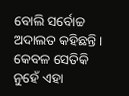ବୋଲି ସର୍ବୋଚ୍ଚ ଅଦାଲତ କହିଛନ୍ତି । କେବଳ ସେତିକି ନୁହେଁ ଏହା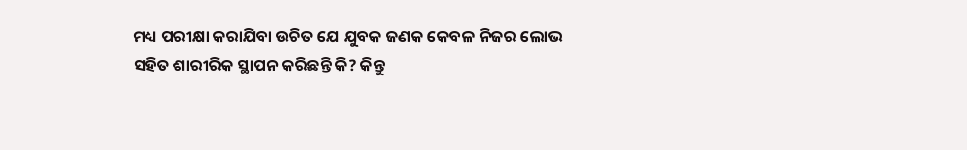ମଧ୍ୟ ପରୀକ୍ଷା କରାଯିବା ଉଚିତ ଯେ ଯୁବକ ଜଣକ କେବଳ ନିଜର ଲୋଭ ସହିତ ଶାରୀରିକ ସ୍ଥାପନ କରିଛନ୍ତି କି? କିନ୍ତୁ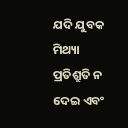ଯଦି ଯୁବକ ମିଥ୍ୟା ପ୍ରତିଶ୍ରୁତି ନ ଦେଇ ଏବଂ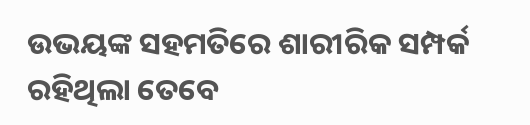ଉଭୟଙ୍କ ସହମତିରେ ଶାରୀରିକ ସମ୍ପର୍କ ରହିଥିଲା ତେବେ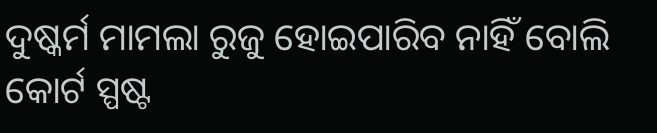ଦୁଷ୍କର୍ମ ମାମଲା ରୁଜୁ ହୋଇପାରିବ ନାହିଁ ବୋଲି କୋର୍ଟ ସ୍ପଷ୍ଟ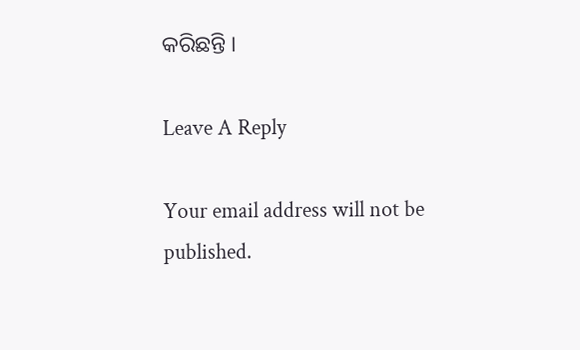କରିଛନ୍ତି ।

Leave A Reply

Your email address will not be published.